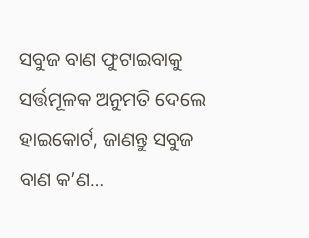ସବୁଜ ବାଣ ଫୁଟାଇବାକୁ ସର୍ତ୍ତମୂଳକ ଅନୁମତି ଦେଲେ ହାଇକୋର୍ଟ, ଜାଣନ୍ତୁ ସବୁଜ ବାଣ କ’ଣ…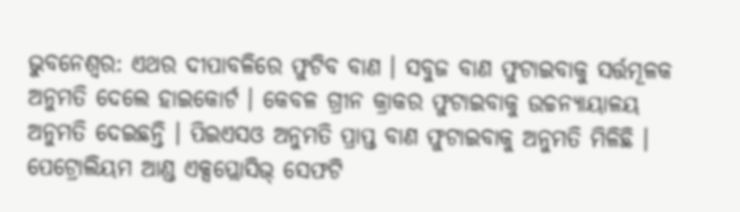ଭୁବନେଶ୍ୱର: ଏଥର ଦୀପାବଳିରେ ଫୁଟିବ ବାଣ । ସବୁଜ ବାଣ ଫୁଟାଇବାକୁ ସର୍ତ୍ତମୂଳକ ଅନୁମତି ଦେଲେ ହାଇକୋର୍ଟ । କେବଳ ଗ୍ରୀନ କ୍ରାକର ଫୁଟାଇବାକୁ ଉଚ୍ଚନ୍ୟାୟାଳୟ ଅନୁମତି ଦେଇଛନ୍ତି । ପିଇଏସଓ ଅନୁମତି ପ୍ରାପ୍ତ ବାଣ ଫୁଟାଇବାକୁ ଅନୁମତି ମିଳିଛି । ପେଟ୍ରୋଲିୟମ ଆଣ୍ଡ ଏକ୍ସପ୍ଲୋସିଭ୍ ସେଫଟି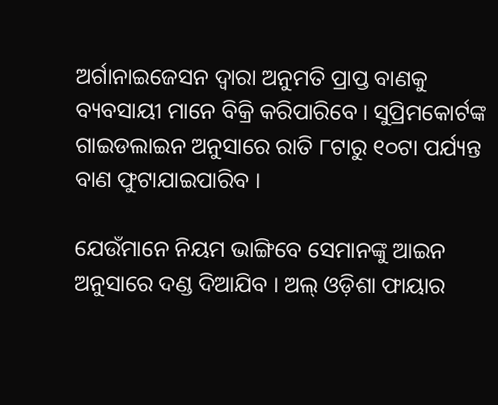ଅର୍ଗାନାଇଜେସନ ଦ୍ବାରା ଅନୁମତି ପ୍ରାପ୍ତ ବାଣକୁ ବ୍ୟବସାୟୀ ମାନେ ବିକ୍ରି କରିପାରିବେ । ସୁପ୍ରିମକୋର୍ଟଙ୍କ ଗାଇଡଲାଇନ ଅନୁସାରେ ରାତି ୮ଟାରୁ ୧୦ଟା ପର୍ଯ୍ୟନ୍ତ ବାଣ ଫୁଟାଯାଇପାରିବ ।

ଯେଉଁମାନେ ନିୟମ ଭାଙ୍ଗିବେ ସେମାନଙ୍କୁ ଆଇନ ଅନୁସାରେ ଦଣ୍ଡ ଦିଆଯିବ । ଅଲ୍ ଓଡ଼ିଶା ଫାୟାର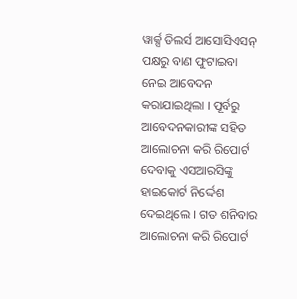ୱାର୍କ୍ସ ଡିଲର୍ସ ଆସୋସିଏସନ୍ ପକ୍ଷରୁ ବାଣ ଫୁଟାଇବା ନେଇ ଆବେଦନ କରାଯାଇଥିଲା । ପୂର୍ବରୁ ଆବେଦନକାରୀଙ୍କ ସହିତ ଆଲୋଚନା କରି ରିପୋର୍ଟ ଦେବାକୁ ଏସଆରସିଙ୍କୁ ହାଇକୋର୍ଟ ନିର୍ଦ୍ଦେଶ ଦେଇଥିଲେ । ଗତ ଶନିବାର ଆଲୋଚନା କରି ରିପୋର୍ଟ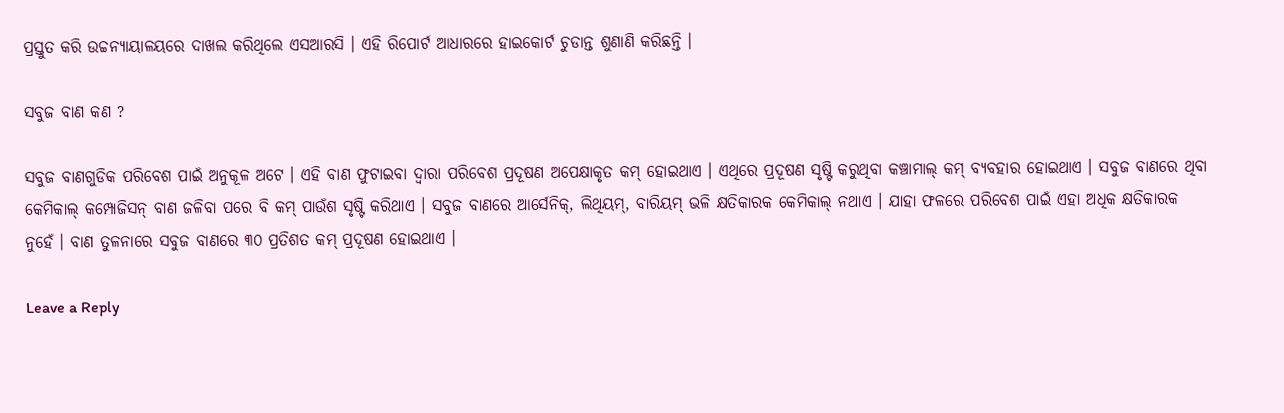ପ୍ରସ୍ତୁତ କରି ଉଚ୍ଚନ୍ୟାୟାଳୟରେ ଦାଖଲ କରିଥିଲେ ଏସଆରସି । ଏହି ରିପୋର୍ଟ ଆଧାରରେ ହାଇକୋର୍ଟ ଚୁଡାନ୍ତ ଶୁଣାଣି କରିଛନ୍ତି ।

ସବୁଜ ବାଣ କଣ ?

ସବୁଜ ବାଣଗୁଡିକ ପରିବେଶ ପାଇଁ ଅନୁକୂଳ ଅଟେ । ଏହି ବାଣ ଫୁଟାଇବା ଦ୍ବାରା ପରିବେଶ ପ୍ରଦୂଷଣ ଅପେକ୍ଷାକୃତ କମ୍ ହୋଇଥାଏ । ଏଥିରେ ପ୍ରଦୂଷଣ ସୃଷ୍ଟି କରୁଥିବା କଞ୍ଚାମାଲ୍ କମ୍ ବ୍ୟବହାର ହୋଇଥାଏ । ସବୁଜ ବାଣରେ ଥିବା କେମିକାଲ୍ କମ୍ପୋଜିସନ୍ ବାଣ ଜଳିବା ପରେ ବି କମ୍ ପାଉଁଶ ସୃଷ୍ଟି କରିଥାଏ । ସବୁଜ ବାଣରେ ଆର୍ସେନିକ୍, ଲିଥିୟମ୍, ବାରିୟମ୍ ଭଳି କ୍ଷତିକାରକ କେମିକାଲ୍ ନଥାଏ । ଯାହା ଫଳରେ ପରିବେଶ ପାଇଁ ଏହା ଅଧିକ କ୍ଷତିକାରକ ନୁହେଁ । ବାଣ ତୁଳନାରେ ସବୁଜ ବାଣରେ ୩୦ ପ୍ରତିଶତ କମ୍ ପ୍ରଦୂଷଣ ହୋଇଥାଏ ।

Leave a Reply